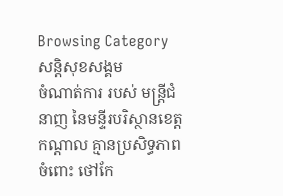Browsing Category
សន្តិសុខសង្គម
ចំណាត់ការ របស់ មន្ត្រីជំនាញ នៃមន្ទីរបរិស្ថានខេត្តកណ្តាល គ្មានប្រសិទ្ធភាព ចំពោះ ថៅកែ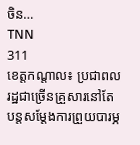ចិន…
TNN
311
ខេត្តកណ្តាល៖ ប្រជាពលរដ្ឋជាច្រើនគ្រួសារនៅតែបន្តសម្ដែងការព្រួយបារម្ភ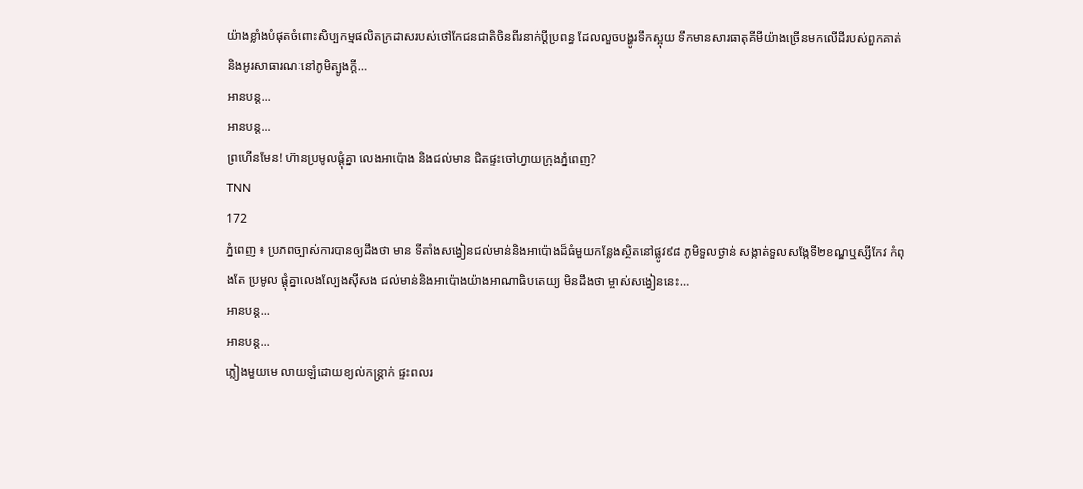យ៉ាងខ្លាំងបំផុតចំពោះសិប្បកម្មផលិតក្រដាសរបស់ថៅកែជនជាតិចិនពីរនាក់ប្ដីប្រពន្ធ ដែលលួចបង្ហូរទឹកស្អុយ ទឹកមានសារធាតុគីមីយ៉ាងច្រើនមកលើដីរបស់ពួកគាត់និងអូរសាធារណៈនៅភូមិត្បូងក្ដី…
អានបន្ត...
អានបន្ត...
ព្រហើនមែន! ហ៊ានប្រមូលផ្តុំគ្នា លេងអាប៉ោង និងជល់មាន ជិតផ្ទះចៅហ្វាយក្រុងភ្នំពេញ?
TNN
172
ភ្នំពេញ ៖ ប្រភពច្បាស់ការបានឲ្យដឹងថា មាន ទីតាំងសង្វៀនជល់មាន់និងអាប៉ោងដ៏ធំមួយកន្លែងស្ថិតនៅផ្លូវ៩៨ ភូមិទួលថ្ងាន់ សង្កាត់ទួលសង្កែទី២ខណ្ឌឬស្សីកែវ កំពុងតែ ប្រមូល ផ្ដុំគ្នាលេងល្បែងសុីសង ជល់មាន់និងអាប៉ោងយ៉ាងអាណាធិបតេយ្យ មិនដឹងថា ម្ចាស់សង្វៀននេះ…
អានបន្ត...
អានបន្ត...
ភ្លៀងមួយមេ លាយឡំដោយខ្យល់កន្ត្រាក់ ផ្ទះពលរ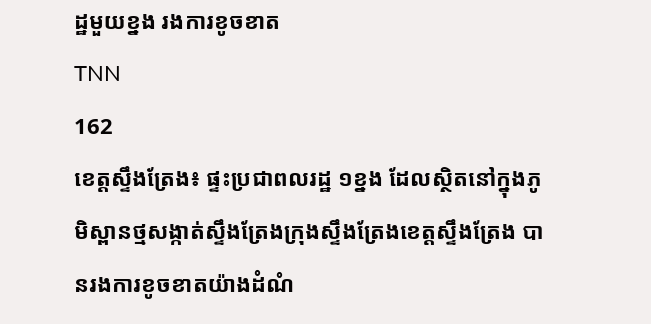ដ្ឋមួយខ្នង រងការខូចខាត
TNN
162
ខេត្តស្ទឹងត្រែង៖ ផ្ទះប្រជាពលរដ្ឋ ១ខ្នង ដែលស្ថិតនៅក្នុងភូមិស្ពានថ្មសង្កាត់ស្ទឹងត្រែងក្រុងស្ទឹងត្រែងខេត្តស្ទឹងត្រែង បានរងការខូចខាតយ៉ាងដំណំ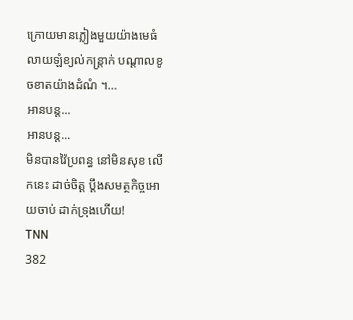ក្រោយមានភ្លៀងមួយយ៉ាងមេធំ លាយឡំខ្យល់កន្ត្រាក់ បណ្ដាលខូចខាតយ៉ាងដំណំ ។…
អានបន្ត...
អានបន្ត...
មិនបានវ៉ៃប្រពន្ធ នៅមិនសុខ លើកនេះ ដាច់ចិត្ត ប្តឹងសមត្ថកិច្ចអោយចាប់ ដាក់ទ្រុងហើយ!
TNN
382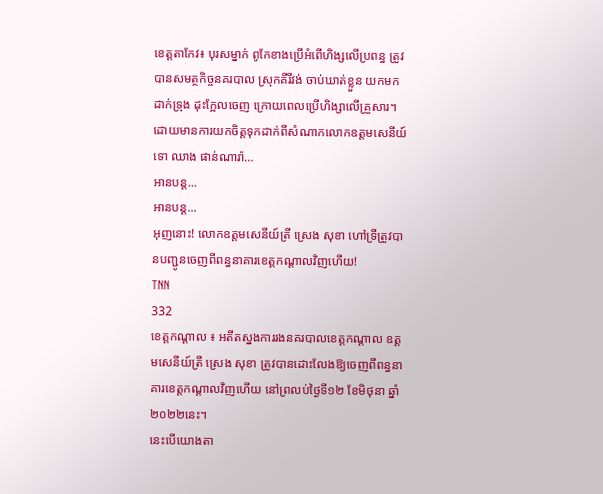ខេត្តតាកែវ៖ បុរសម្នាក់ ពូកែខាងប្រើអំពើហិង្សលើប្រពន្ធ ត្រូវបានសមត្ថកិច្ចនគរបាល ស្រុកគីរីវង់ ចាប់ឃាត់ខ្លួន យកមកដាក់ទ្រុង ដុះក្អែលចេញ ក្រោយពេលប្រើហិង្សាលើគ្រួសារ។ ដោយមានការយកចិត្តទុកដាក់ពីសំណាកលោកឧត្តមសេនីយ៍ទោ ឈាង ផាន់ណារ៉ា…
អានបន្ត...
អានបន្ត...
អុញនោះ! លោកឧត្តមសេនីយ៍ត្រី ស្រេង សុខា ហៅទ្រីត្រូវបានបញ្ជូនចេញពីពន្ធនាគារខេត្តកណ្តាលវិញហើយ!
TNN
332
ខេត្តកណ្តាល ៖ អតីតស្នងការរងនគរបាលខេត្តកណ្តាល ឧត្តមសេនីយ៍ត្រី ស្រេង សុខា ត្រូវបានដោះលែងឱ្យចេញពីពន្ធនាគារខេត្តកណ្តាលវិញហើយ នៅព្រលប់ថ្ងៃទី១២ ខែមិថុនា ឆ្នាំ២០២២នេះ។
នេះបើយោងតា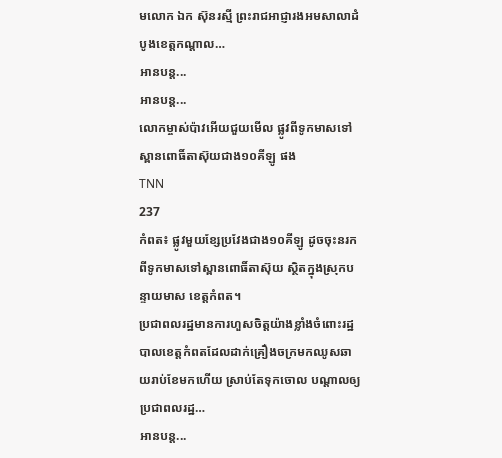មលោក ឯក ស៊ុនរស្មី ព្រះរាជអាជ្ញារងអមសាលាដំបូងខេត្តកណ្តាល…
អានបន្ត...
អានបន្ត...
លោកម្ចាស់ប៉ាវអើយជួយមើល ផ្លូវពីទូកមាសទៅស្ពានពោធិ៍តាស៊ុយជាង១០គីឡូ ផង
TNN
237
កំពត៖ ផ្លូវមួយខ្សែប្រវែងជាង១០គីឡូ ដូចចុះនរកពីទូកមាសទៅស្ពានពោធិ៍តាស៊ុយ ស្ថិតក្នុងស្រុកបន្ទាយមាស ខេត្តកំពត។
ប្រជាពលរដ្ឋមានការហួសចិត្តយ៉ាងខ្លាំងចំពោះរដ្ឋបាលខេត្តកំពតដែលដាក់គ្រឿងចក្រមកឈូសឆាយរាប់ខែមកហើយ ស្រាប់តែទុកចោល បណ្ដាលឲ្យប្រជាពលរដ្ឋ…
អានបន្ត...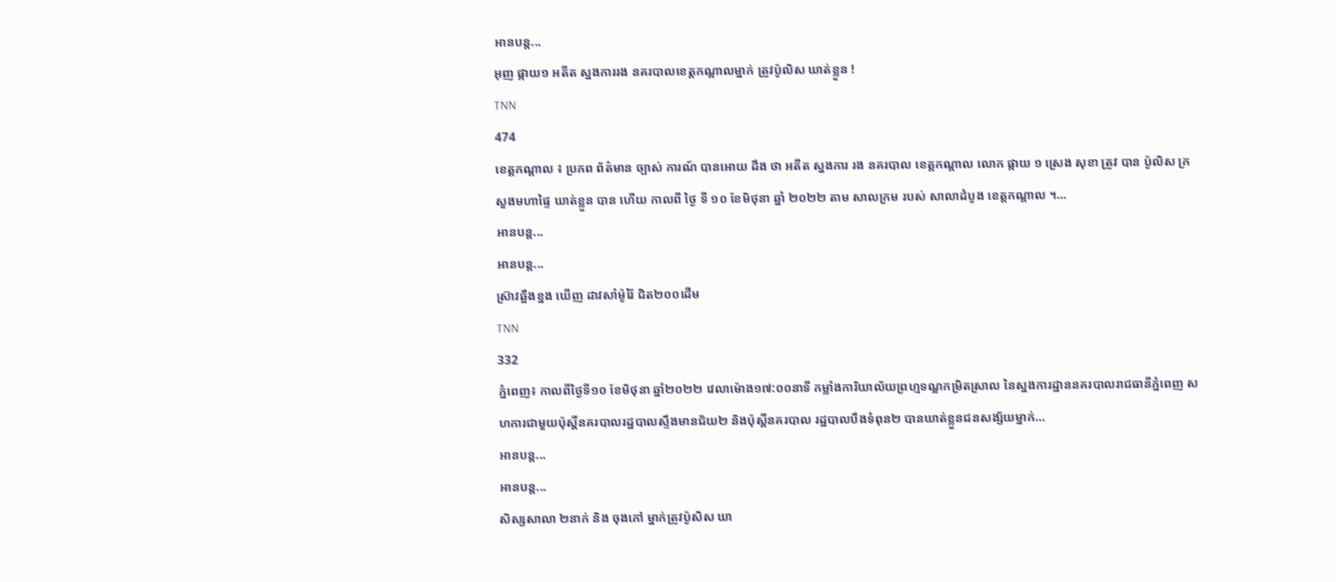អានបន្ត...
អុញ ផ្កាយ១ អតីត ស្នងការរង នគរបាលខេត្តកណ្តាលម្នាក់ ត្រូវប៉ូលិស ឃាត់ខ្លួន !
TNN
474
ខេត្តកណ្តាល ៖ ប្រភព ព័ត៌មាន ច្បាស់ ការណ៍ បានអោយ ដឹង ថា អតីត ស្នងការ រង នគរបាល ខេត្តកណ្តាល លោក ផ្កាយ ១ ស្រេង សុខា ត្រូវ បាន ប៉ូលិស ក្រសួងមហាផ្ទៃ ឃាត់ខ្លួន បាន ហើយ កាលពី ថ្ងៃ ទី ១០ ខែមិថុនា ឆ្នាំ ២០២២ តាម សាលក្រម របស់ សាលាដំបូង ខេត្តកណ្តាល ។…
អានបន្ត...
អានបន្ត...
ស្រ៊ាវឆ្អឹងខ្នង ឃើញ ដាវសាំម៉ូរ៉ៃ ជិត២០០ដើម
TNN
332
ភ្នំពេញ៖ កាលពីថ្ងៃទី១០ ខែមិថុនា ឆ្នាំ២០២២ វេលាម៉ោង១៧:០០នាទី កម្លាំងការិយាល័យព្រហ្មទណ្ឌកម្រិតស្រាល នៃស្នងការដ្ឋាននគរបាលរាជធានីភ្នំពេញ សហការជាមួយប៉ុស្តិ៍នគរបាលរដ្ឋបាលស្ទឹងមានជ័យ២ និងប៉ុស្តិ៍នគរបាល រដ្ឋបាលបឹងទំពុន២ បានឃាត់ខ្លួនជនសង្ស័យម្នាក់…
អានបន្ត...
អានបន្ត...
សិស្សសាលា ២នាក់ និង ចុងភៅ ម្នាក់ត្រូវប៉ូសិស ឃា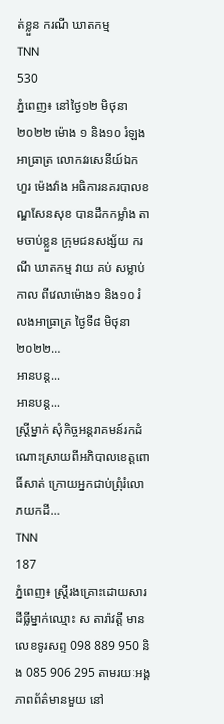ត់ខ្លួន ករណី ឃាតកម្ម
TNN
530
ភ្នំពេញ៖ នៅថ្ងៃ១២ មិថុនា ២០២២ ម៉ោង ១ និង១០ រំឡងអាធ្រាត្រ លោកវរសេនីយ៍ឯក ហួរ ម៉េងវ៉ាង អធិការនគរបាលខណ្ឌសែនសុខ បានដឹកកម្លាំង តាមចាប់ខ្លួន ក្រុមជនសង្ស័យ ករណី ឃាតកម្ម វាយ គប់ សម្លាប់ កាល ពីវេលាម៉ោង១ និង១០ រំលងអាធ្រាត្រ ថ្ងៃទី៨ មិថុនា ២០២២…
អានបន្ត...
អានបន្ត...
ស្ត្រីម្នាក់ សុំកិច្ចអន្តរាគមន៍រកដំណោះស្រាយពីអភិបាលខេត្តពោធិ៍សាត់ ក្រោយអ្នកជាប់ព្រុំរំលោភយកដី…
TNN
187
ភ្នំពេញ៖ ស្ត្រីរងគ្រោះដោយសារដីធ្លីម្នាក់ឈ្មោះ ស តារ៉ាវត្តី មានលេខទូរសព្ទ 098 889 950 និង 085 906 295 តាមរយៈអង្គភាពព័ត៌មានមួយ នៅ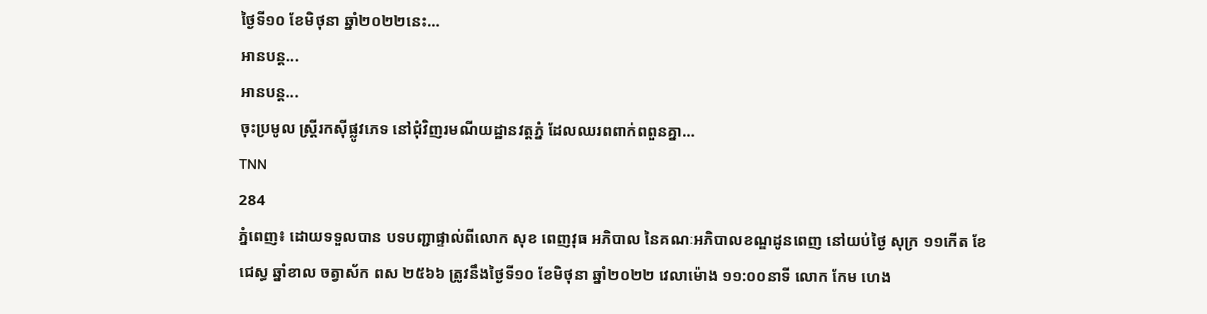ថ្ងៃទី១០ ខែមិថុនា ឆ្នាំ២០២២នេះ…
អានបន្ត...
អានបន្ត...
ចុះប្រមូល ស្ត្រីរកស៊ីផ្លូវភេទ នៅជុំវិញរមណីយដ្ឋានវត្តភ្នំ ដែលឈរពពាក់ពពួនគ្នា…
TNN
284
ភ្នំពេញ៖ ដោយទទួលបាន បទបញ្ជាផ្ទាល់ពីលោក សុខ ពេញវុធ អភិបាល នៃគណៈអភិបាលខណ្ឌដូនពេញ នៅយប់ថ្ងៃ សុក្រ ១១កើត ខែជេស្ធ ឆ្នាំខាល ចត្វាស័ក ពស ២៥៦៦ ត្រូវនឹងថ្ងៃទី១០ ខែមិថុនា ឆ្នាំ២០២២ វេលាម៉ោង ១១:០០នាទី លោក កែម ហេង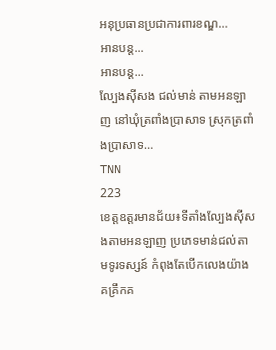អនុប្រធានប្រជាការពារខណ្ឌ…
អានបន្ត...
អានបន្ត...
ល្បែងស៊ីសង ជល់មាន់ តាមអនឡាញ នៅឃុំត្រពាំងប្រាសាទ ស្រុកត្រពាំងប្រាសាទ…
TNN
223
ខេត្តឧត្តរមានជ័យ៖ទីតាំងល្បែងសុីសងតាមអនឡាញ ប្រភេទមាន់ជល់តាមទូរទស្សន៍ កំពុងតែបើកលេងយ៉ាងគគ្រឹកគ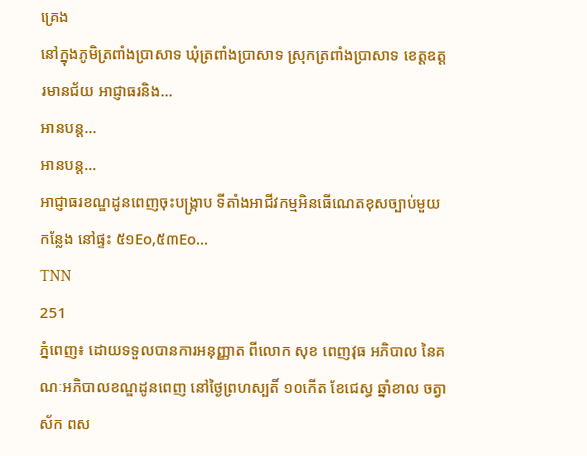គ្រេង
នៅក្នុងភូមិត្រពាំងប្រាសាទ ឃុំត្រពាំងប្រាសាទ ស្រុកត្រពាំងប្រាសាទ ខេត្តឧត្តរមានជ័យ អាជ្ញាធរនិង…
អានបន្ត...
អានបន្ត...
អាជ្ញាធរខណ្ឌដូនពេញចុះបង្ក្រាប ទីតាំងអាជីវកម្មអិនធើណេតខុសច្បាប់មួយកន្លែង នៅផ្ទះ ៥១Eo,៥៣Eo…
TNN
251
ភ្នំពេញ៖ ដោយទទួលបានការអនុញ្ញាត ពីលោក សុខ ពេញវុធ អភិបាល នៃគណៈអភិបាលខណ្ឌដូនពេញ នៅថ្ងៃព្រហស្បតិ៍ ១០កើត ខែជេស្ធ ឆ្នាំខាល ចត្វាស័ក ពស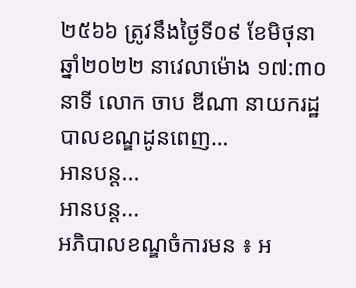២៥៦៦ ត្រូវនឹងថ្ងៃទី០៩ ខែមិថុនា ឆ្នាំ២០២២ នាវេលាម៉ោង ១៧:៣០នាទី លោក ចាប ឌីណា នាយករដ្ឋបាលខណ្ឌដូនពេញ…
អានបន្ត...
អានបន្ត...
អភិបាលខណ្ឌចំការមន ៖ អ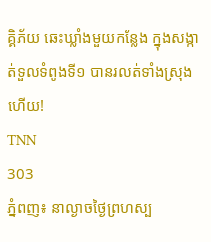គ្គិភ័យ ឆេះឃ្លាំងមួយកន្លែង ក្នុងសង្កាត់ទួលទំពូងទី១ បានរលត់ទាំងស្រុងហើយ!
TNN
303
ភ្នំពញ៖ នាល្ងាចថ្ងៃព្រហស្ប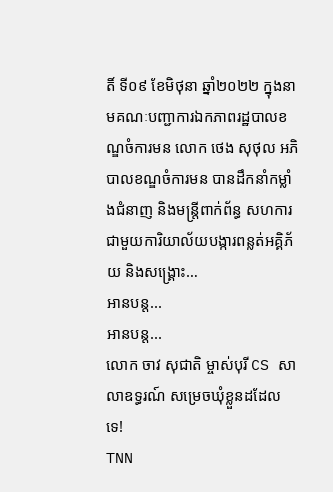តិ៍ ទី០៩ ខែមិថុនា ឆ្នាំ២០២២ ក្នុងនាមគណៈបញ្ជាការឯកភាពរដ្ឋបាលខណ្ឌចំការមន លោក ថេង សុថុល អភិបាលខណ្ឌចំការមន បានដឹកនាំកម្លាំងជំនាញ និងមន្ត្រីពាក់ព័ន្ធ សហការជាមួយការិយាល័យបង្ការពន្លត់អគ្គិភ័យ និងសង្គ្រោះ…
អានបន្ត...
អានបន្ត...
លោក ចាវ សុជាតិ ម្ចាស់បុរី CS សាលាឧទ្ធរណ៍ សម្រេចឃុំខ្លួនដដែលទេ!
TNN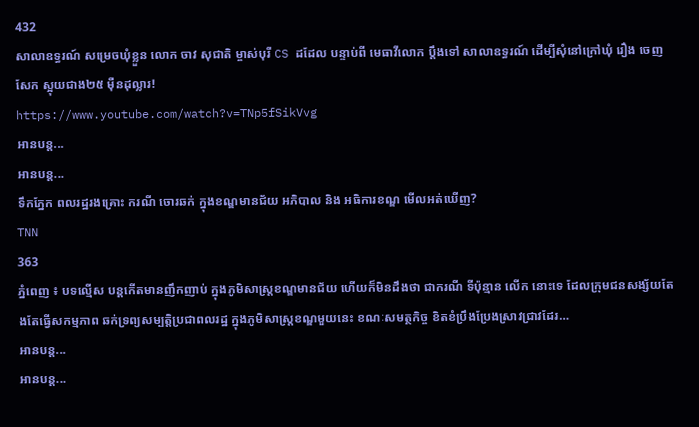432
សាលាឧទ្ធរណ៍ សម្រេចឃុំខ្លួន លោក ចាវ សុជាតិ ម្ចាស់បុរី CS ដដែល បន្ទាប់ពី មេធាវីលោក ប្ដឹងទៅ សាលាឧទ្ធរណ៍ ដេីម្បីសុំនៅក្រៅឃុំ រឿង ចេញ សែក ស្អុយជាង២៥ ម៉ឺនដុល្លារ!
https://www.youtube.com/watch?v=TNp5fSikVvg
អានបន្ត...
អានបន្ត...
ទឹកភ្នែក ពលរដ្ឋរងគ្រោះ ករណី ចោរឆក់ ក្នុងខណ្ឌមានជ័យ អភិបាល និង អធិការខណ្ឌ មើលអត់ឃើញ?
TNN
363
ភ្នំពេញ ៖ បទល្មើស បន្តកើតមានញឹកញាប់ ក្នុងភូមិសាស្ត្រខណ្ឌមានជ័យ ហើយក៏មិនដឹងថា ជាករណី ទីប៉ុន្មាន លើក នោះទេ ដែលក្រុមជនសង្ស័យតែងតែធ្វើសកម្មភាព ឆក់ទ្រព្យសម្បត្ដិប្រជាពលរដ្ឋ ក្នុងភូមិសាស្ត្រខណ្ឌមួយនេះ ខណៈសមត្ថកិច្ច ខិតខំប្រឹងប្រែងស្រាវជ្រាវដែរ…
អានបន្ត...
អានបន្ត...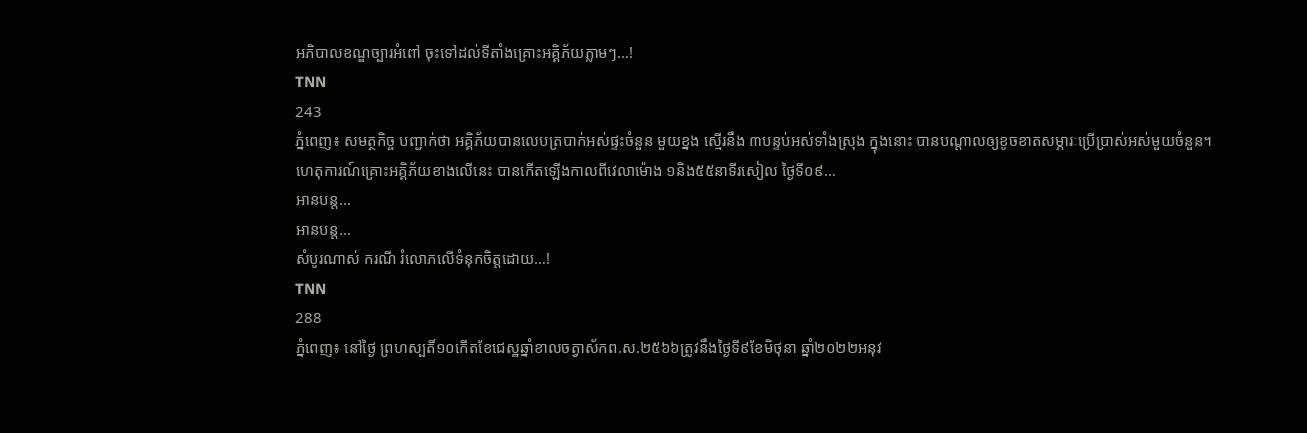អភិបាលខណ្ឌច្បារអំពៅ ចុះទៅដល់ទីតាំងគ្រោះអគ្គិភ័យភ្លាមៗ…!
TNN
243
ភ្នំពេញ៖ សមត្ថកិច្ច បញ្ជាក់ថា អគ្គិភ័យបានលេបត្របាក់អស់ផ្ទះចំនួន មួយខ្នង ស្មើរនឹង ៣បន្ទប់អស់ទាំងស្រុង ក្នុងនោះ បានបណ្តាលឲ្យខូចខាតសម្ភារៈប្រើប្រាស់អស់មួយចំនួន។
ហេតុការណ៍គ្រោះអគ្គិភ័យខាងលើនេះ បានកើតឡើងកាលពីវេលាម៉ោង ១និង៥៥នាទីរសៀល ថ្ងៃទី០៩…
អានបន្ត...
អានបន្ត...
សំបូរណាស់ ករណី រំលោភលេីទំនុកចិត្តដោយ…!
TNN
288
ភ្នំពេញ៖ នៅថ្ងៃ ព្រហស្បតិ៍១០កេីតខែជេស្ឋឆ្នាំខាលចត្វាស័កព.ស.២៥៦៦ត្រូវនឹងថ្ងៃទី៩ខែមិថុនា ឆ្នាំ២០២២អនុវ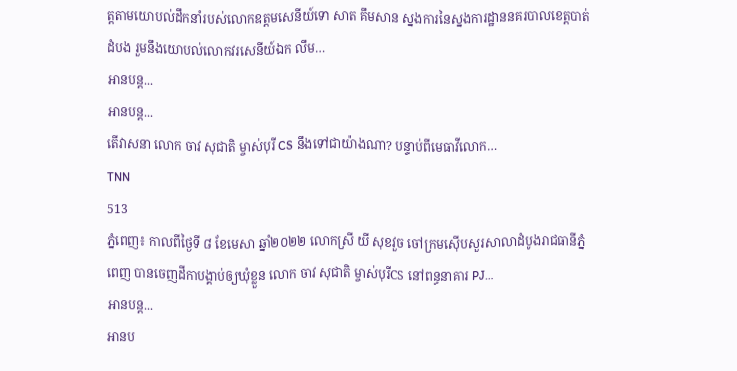ត្តតាមយោបល់ដឹកនាំរបស់លោកឧត្តមសេនីយ៍ទោ សាត គឹមសាន ស្នងការនៃស្នងការដ្ឋាននគរបាលខេត្តបាត់ដំបង រួមនឹងយោបល់លោកវរសេនីយ៍ឯក លឹម…
អានបន្ត...
អានបន្ត...
តើវាសនា លោក ចាវ សុជាតិ ម្ចាស់បុរី CS នឹងទៅជាយ៉ាងណា? បន្ទាប់ពីមេធាវីលោក…
TNN
513
ភ្នំពេញ៖ កាលពីថ្ងៃទី ៨ ខែមេសា ឆ្នាំ២០២២ លោកស្រី យី សុខវួច ចៅក្រមស៊េីបសួរសាលាដំបូងរាជធានីភ្នំពេញ បានចេញដីកាបង្គាប់ឲ្យឃុំខ្លួន លោក ចាវ សុជាតិ ម្ចាស់បុរីCS នៅពន្ធនាគារ PJ…
អានបន្ត...
អានប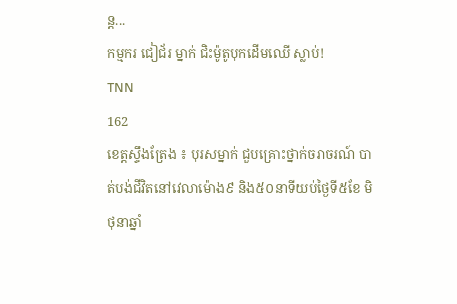ន្ត...
កម្មករ ជៀជ័រ ម្នាក់ ជិះម៉ូតូបុកដើមឈើ ស្លាប់!
TNN
162
ខេត្តស្ទឹងត្រែង ៖ បុរសម្នាក់ ជួបគ្រោះថ្នាក់ចរាចរណ៍ បាត់បង់ជីវិតនៅវេលាម៉ោង៩ និង៥០នាទីយប់ថ្ងៃទី៥ខែ មិថុនាឆ្នាំ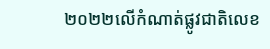២០២២លើកំណាត់ផ្លូវជាតិលេខ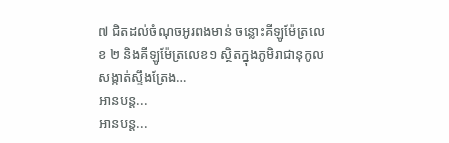៧ ជិតដល់ចំណុចអូរពងមាន់ ចន្លោះគីឡូម៉ែត្រលេខ ២ និងគីឡូម៉ែត្រលេខ១ ស្ថិតក្នុងភូមិរាជានុកូល សង្កាត់ស្ទឹងត្រែង…
អានបន្ត...
អានបន្ត...